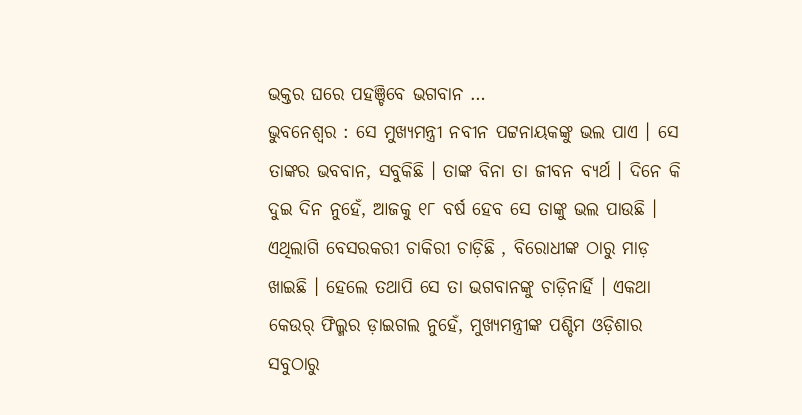ଭକ୍ତର ଘରେ ପହଞ୍ଚିବେ ଭଗବାନ …
ଭୁବନେଶ୍ୱର : ସେ ମୁଖ୍ୟମନ୍ତ୍ରୀ ନବୀନ ପଟ୍ଟନାୟକଙ୍କୁ ଭଲ ପାଏ । ସେ ତାଙ୍କର ଭବବାନ, ସବୁକିଛି । ତାଙ୍କ ବିନା ତା ଜୀବନ ବ୍ୟର୍ଥ । ଦିନେ କି ଦୁଇ ଦିନ ନୁହେଁ, ଆଜକୁ ୧୮ ବର୍ଷ ହେବ ସେ ତାଙ୍କୁ ଭଲ ପାଉଛି । ଏଥିଲାଗି ବେସରକରୀ ଚାକିରୀ ଚାଡ଼ିଛି , ବିରୋଧୀଙ୍କ ଠାରୁ ମାଡ଼ ଖାଇଛି । ହେଲେ ତଥାପି ସେ ତା ଭଗବାନଙ୍କୁ ଚାଡ଼ିନାର୍ହି । ଏକଥା କେଉର୍ ଫିଲ୍ମର ଡ଼ାଇଗଲ ନୁହେଁ, ମୁଖ୍ୟମନ୍ତ୍ରୀଙ୍କ ପଶ୍ଚିମ ଓଡ଼ିଶାର ସବୁଠାରୁ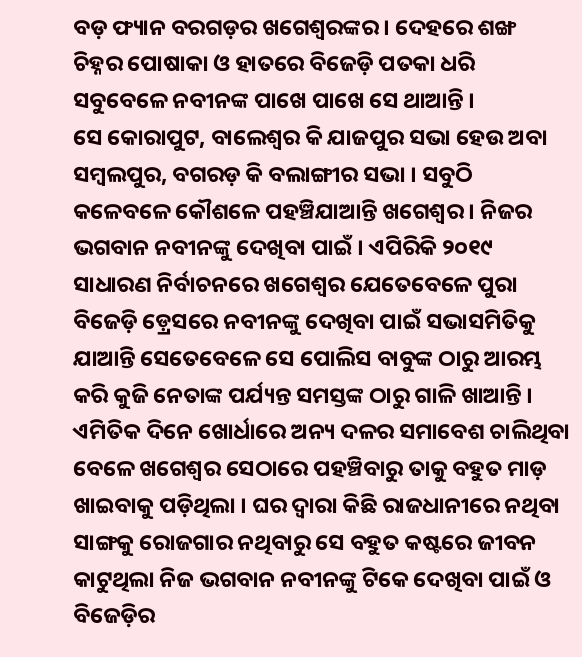ବଡ଼ ଫ୍ୟାନ ବରଗଡ଼ର ଖଗେଶ୍ୱରଙ୍କର । ଦେହରେ ଶଙ୍ଖ ଚିହ୍ନର ପୋଷାକା ଓ ହାତରେ ବିଜେଡ଼ି ପତକା ଧରି ସବୁବେଳେ ନବୀନଙ୍କ ପାଖେ ପାଖେ ସେ ଥାଆନ୍ତି ।
ସେ କୋରାପୁଟ, ବାଲେଶ୍ୱର କି ଯାଜପୁର ସଭା ହେଉ ଅବା ସମ୍ବଲପୁର, ବଗରଡ଼ କି ବଲାଙ୍ଗୀର ସଭା । ସବୁଠି କଳେବଳେ କୌଶଳେ ପହଞ୍ଚିଯାଆନ୍ତି ଖଗେଶ୍ୱର । ନିଜର ଭଗବାନ ନବୀନଙ୍କୁ ଦେଖିବା ପାଇଁ । ଏପିରିକି ୨୦୧୯ ସାଧାରଣ ନିର୍ବାଚନରେ ଖଗେଶ୍ୱର ଯେତେବେଳେ ପୁରା ବିଜେଡ଼ି ଡ଼୍ରେସରେ ନବୀନଙ୍କୁ ଦେଖିବା ପାଇଁ ସଭାସମିତିକୁ ଯାଆନ୍ତି ସେତେବେଳେ ସେ ପୋଲିସ ବାବୁଙ୍କ ଠାରୁ ଆରମ୍ଭ କରି କୁଜି ନେତାଙ୍କ ପର୍ଯ୍ୟନ୍ତ ସମସ୍ତଙ୍କ ଠାରୁ ଗାଳି ଖାଆନ୍ତି । ଏମିତିକ ଦିନେ ଖୋର୍ଧାରେ ଅନ୍ୟ ଦଳର ସମାବେଶ ଚାଲିଥିବା ବେଳେ ଖଗେଶ୍ୱର ସେଠାରେ ପହଞ୍ଚିବାରୁ ତାକୁ ବହୁତ ମାଡ଼ ଖାଇବାକୁ ପଡ଼ିଥିଲା । ଘର ଦ୍ୱାରା କିଛି ରାଜଧାନୀରେ ନଥିବା ସାଙ୍ଗକୁ ରୋଜଗାର ନଥିବାରୁ ସେ ବହୁତ କଷ୍ଟରେ ଜୀବନ କାଟୁଥିଲା ନିଜ ଭଗବାନ ନବୀନଙ୍କୁ ଟିକେ ଦେଖିବା ପାଇଁ ଓ ବିଜେଡ଼ିର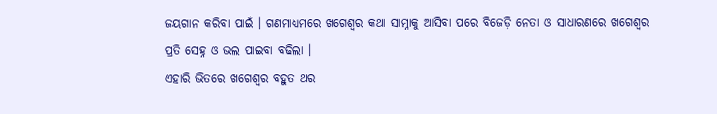ଜୟଗାନ କରିବା ପାଇଁ । ଗଣମାଧ୍ୟମରେ ଖଗେଶ୍ୱର କଥା ସାମ୍ନାକୁ ଆସିବା ପରେ ବିଜେଡ଼ି ନେତା ଓ ସାଧାରଣରେ ଖଗେଶ୍ୱର ପ୍ରତି ସେହ୍ନ ଓ ଭଲ ପାଇବା ବଢିଲା ।
ଏହାରି ଭିତରେ ଖଗେଶ୍ୱର ବହୁତ ଥର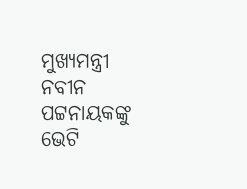ମୁଖ୍ୟମନ୍ତ୍ରୀ ନବୀନ ପଟ୍ଟନାୟକଙ୍କୁ ଭେଟି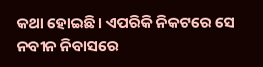କଥା ହୋଇଛି । ଏପରିକି ନିକଟରେ ସେ ନବୀନ ନିବାସରେ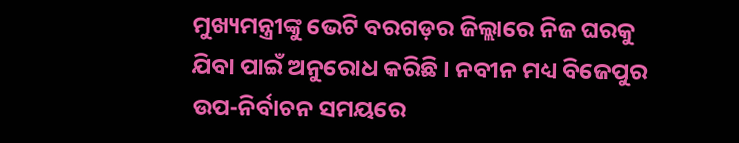ମୁଖ୍ୟମନ୍ତ୍ରୀଙ୍କୁ ଭେଟି ବରଗଡ଼ର ଜିଲ୍ଲାରେ ନିଜ ଘରକୁ ଯିବା ପାଇଁ ଅନୁରୋଧ କରିଛି । ନବୀନ ମଧ୍ୟ ବିଜେପୁର ଉପ-ନିର୍ବାଚନ ସମୟରେ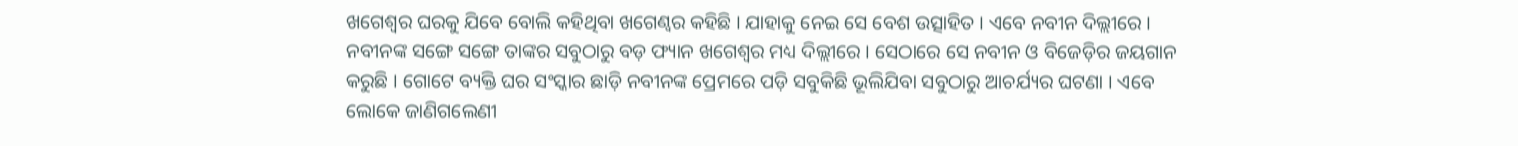ଖଗେଶ୍ୱର ଘରକୁ ଯିବେ ବୋଲି କହିଥିବା ଖଗେଣ୍ୱର କହିଛି । ଯାହାକୁ ନେଇ ସେ ବେଶ ଉତ୍ସାହିତ । ଏବେ ନବୀନ ଦିଲ୍ଲୀରେ । ନବୀନଙ୍କ ସଙ୍ଗେ ସଙ୍ଗେ ତାଙ୍କର ସବୁଠାରୁ ବଡ଼ ଫ୍ୟାନ ଖଗେଶ୍ୱର ମଧ୍ୟ ଦିଲ୍ଲୀରେ । ସେଠାରେ ସେ ନବୀନ ଓ ବିଜେଡ଼ିର ଜୟଗାନ କରୁଛି । ଗୋଟେ ବ୍ୟକ୍ତି ଘର ସଂସ୍କାର ଛାଡ଼ି ନବୀନଙ୍କ ପ୍ରେମରେ ପଡ଼ି ସବୁକିଛି ଭୂଲିଯିବା ସବୁଠାରୁ ଆଚର୍ଯ୍ୟର ଘଟଣା । ଏବେ ଲୋକେ ଜାଣିଗଲେଣୀ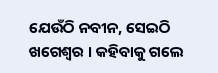ଯେଉଁଠି ନବୀନ, ସେଇଠି ଖଗେଶ୍ୱର । କହିବାକୁ ଗଲେ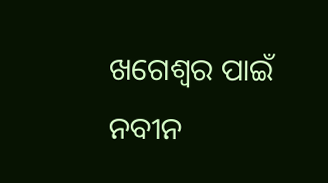ଖଗେଶ୍ବର ପାଇଁ ନବୀନ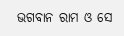ଭଗବାନ ରାମ ଓ ସେ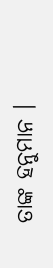ତାଙ୍କ ହନୁମାନ ।